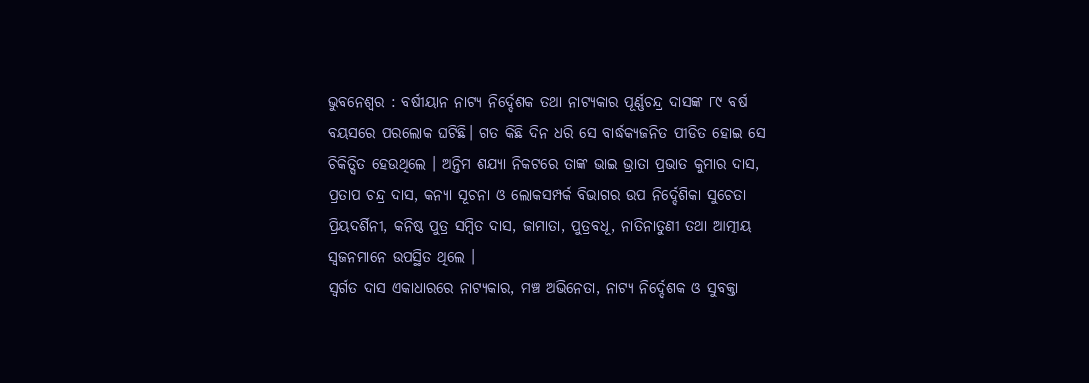ଭୁବନେଶ୍ୱର : ବର୍ଷୀୟାନ ନାଟ୍ୟ ନିର୍ଦ୍ଦେଶକ ତଥା ନାଟ୍ୟକାର ପୂର୍ଣ୍ଣଚନ୍ଦ୍ର ଦାସଙ୍କ ୮୯ ବର୍ଷ ବୟସରେ ପରଲୋକ ଘଟିଛି। ଗତ କିଛି ଦିନ ଧରି ସେ ବାର୍ଦ୍ଧକ୍ୟଜନିତ ପୀଡିତ ହୋଇ ସେ ଚିକିତ୍ସିତ ହେଉଥିଲେ । ଅନ୍ତିମ ଶଯ୍ୟା ନିକଟରେ ତାଙ୍କ ଭାଇ ଭ୍ରାତା ପ୍ରଭାତ କୁମାର ଦାସ, ପ୍ରତାପ ଚନ୍ଦ୍ର ଦାସ, କନ୍ୟା ସୂଚନା ଓ ଲୋକସମ୍ପର୍କ ବିଭାଗର ଉପ ନିର୍ଦ୍ଦେଶିକା ସୁଚେତା ପ୍ରିୟଦର୍ଶିନୀ, କନିଷ୍ଠ ପୁତ୍ର ସମ୍ବିତ ଦାସ, ଜାମାତା, ପୁତ୍ରବଧୂ, ନାତିନାତୁଣୀ ତଥା ଆତ୍ମୀୟ ସ୍ୱଜନମାନେ ଉପସ୍ଥିତ ଥିଲେ ।
ସ୍ବର୍ଗତ ଦାସ ଏକାଧାରରେ ନାଟ୍ୟକାର, ମଞ୍ଚ ଅଭିନେତା, ନାଟ୍ୟ ନିର୍ଦ୍ଦେଶକ ଓ ସୁବକ୍ତା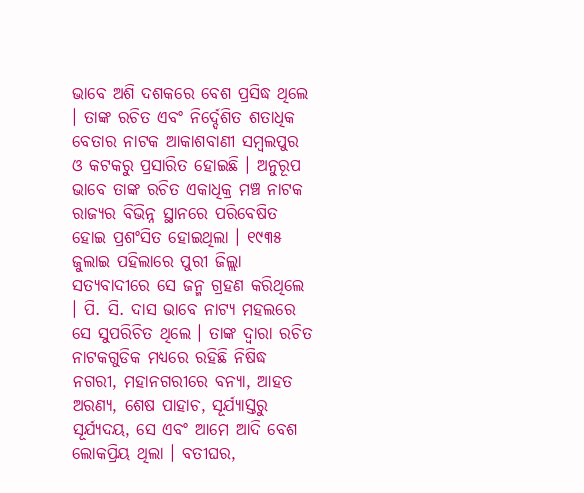ଭାବେ ଅଶି ଦଶକରେ ବେଶ ପ୍ରସିଦ୍ଧ ଥିଲେ । ତାଙ୍କ ରଚିତ ଏବଂ ନିର୍ଦ୍ଦେଶିତ ଶତାଧିକ ବେତାର ନାଟକ ଆକାଶବାଣୀ ସମ୍ବଲପୁର ଓ କଟକରୁ ପ୍ରସାରିତ ହୋଇଛି । ଅନୁରୂପ ଭାବେ ତାଙ୍କ ରଚିତ ଏକାଧିକ୍ର ମଞ୍ଚ ନାଟକ ରାଜ୍ୟର ବିଭିନ୍ନ ସ୍ଥାନରେ ପରିବେଷିତ ହୋଇ ପ୍ରଶଂସିତ ହୋଇଥିଲା । ୧୯୩୫ ଜୁଲାଇ ପହିଲାରେ ପୁରୀ ଜିଲ୍ଲା ସତ୍ୟବାଦୀରେ ସେ ଜନ୍ମ ଗ୍ରହଣ କରିଥିଲେ । ପି. ସି. ଦାସ ଭାବେ ନାଟ୍ୟ ମହଲରେ ସେ ସୁପରିଚିତ ଥିଲେ । ତାଙ୍କ ଦ୍ୱାରା ରଚିତ ନାଟକଗୁଡିକ ମଧ୍ୟରେ ରହିଛି ନିଷିଦ୍ଧ ନଗରୀ, ମହାନଗରୀରେ ବନ୍ୟା, ଆହତ ଅରଣ୍ୟ, ଶେଷ ପାହାଚ, ସୂର୍ଯ୍ୟାସ୍ତରୁ ସୂର୍ଯ୍ୟଦୟ, ସେ ଏବଂ ଆମେ ଆଦି ବେଶ ଲୋକପ୍ରିୟ ଥିଲା । ବତୀଘର,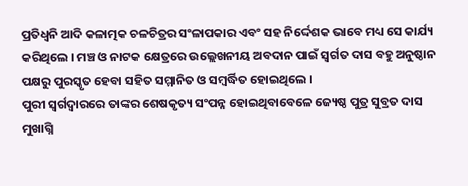ପ୍ରତିଧ୍ୱନି ଆଦି କଳାତ୍ମକ ଚଳଚିତ୍ରର ସଂଳାପକାର ଏବଂ ସହ ନିର୍ଦ୍ଦେଶକ ଭାବେ ମଧ୍ୟ ସେ କାର୍ଯ୍ୟ କରିଥିଲେ । ମଞ୍ଚ ଓ ନାଟକ କ୍ଷେତ୍ରରେ ଉଲ୍ଲେଖନୀୟ ଅବଦାନ ପାଇଁ ସ୍ବର୍ଗତ ଦାସ ବହୁ ଅନୁଷ୍ଠାନ ପକ୍ଷରୁ ପୁରସ୍କୃତ ହେବା ସହିତ ସମ୍ମାନିତ ଓ ସମ୍ବର୍ଦ୍ଧିତ ହୋଇଥିଲେ ।
ପୁରୀ ସ୍ୱର୍ଗଦ୍ୱାରରେ ତାଙ୍କର ଶେଷକୃତ୍ୟ ସଂପନ୍ନ ହୋଇଥିବାବେଳେ ଜ୍ୟେଷ୍ଠ ପୁତ୍ର ସୁବ୍ରତ ଦାସ ମୁଖାଗ୍ନି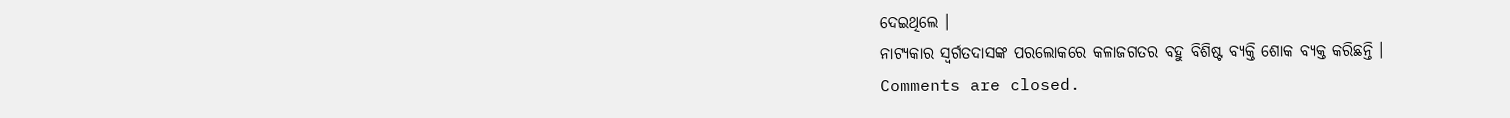ଦେଇଥିଲେ ।
ନାଟ୍ୟକାର ସ୍ବର୍ଗତଦାସଙ୍କ ପରଲୋକରେ କଳାଜଗତର ବହୁ ବିଶିଷ୍ଟ ବ୍ୟକ୍ତି ଶୋକ ବ୍ୟକ୍ତ କରିଛନ୍ତି ।
Comments are closed.